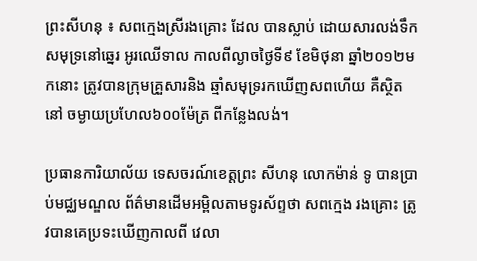ព្រះសីហនុ ៖ សពក្មេងស្រីរងគ្រោះ ដែល បានស្លាប់ ដោយសារលង់ទឹក សមុទ្រនៅឆ្នេរ អូរឈើទាល កាលពីល្ងាចថ្ងៃទី៩ ខែមិថុនា ឆ្នាំ២០១២មកនោះ ត្រូវបានក្រុមគ្រួសារនិង ឆ្មាំសមុទ្ររកឃើញសពហើយ គឺស្ថិតនៅ ចម្ងាយប្រហែល៦០០ម៉ែត្រ ពីកន្លែងលង់។

ប្រធានការិយាល័យ ទេសចរណ៍ខេត្ដព្រះ សីហនុ លោកម៉ាន់ ទូ បានប្រាប់មជ្ឈមណ្ឌល ព័ត៌មានដើមអម្ពិលតាមទូរស័ព្ទថា សពក្មេង រងគ្រោះ ត្រូវបានគេប្រទះឃើញកាលពី វេលា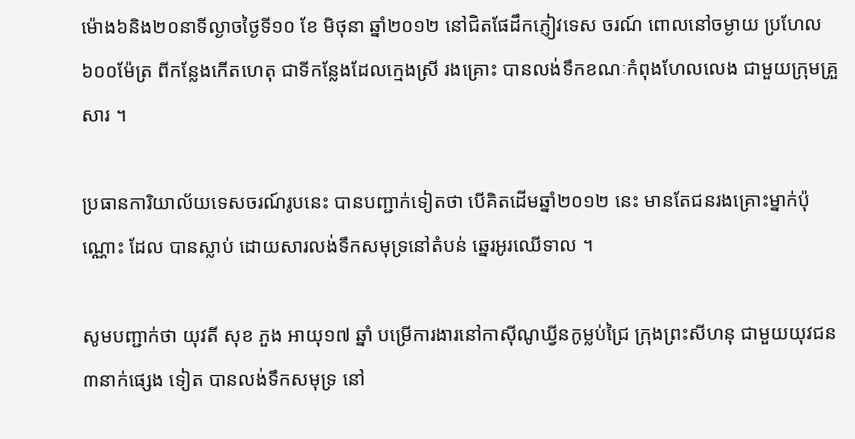ម៉ោង៦និង២០នាទីល្ងាចថ្ងៃទី១០ ខែ មិថុនា ឆ្នាំ២០១២ នៅជិតផែដឹកភ្ញៀវទេស ចរណ៍ ពោលនៅចម្ងាយ ប្រហែល៦០០ម៉ែត្រ ពីកន្លែងកើតហេតុ ជាទីកន្លែងដែលក្មេងស្រី រងគ្រោះ បានលង់ទឹកខណៈកំពុងហែលលេង ជាមួយក្រុមគ្រួសារ ។

ប្រធានការិយាល័យទេសចរណ៍រូបនេះ បានបញ្ជាក់ទៀតថា បើគិតដើមឆ្នាំ២០១២ នេះ មានតែជនរងគ្រោះម្នាក់ប៉ុណ្ណោះ ដែល បានស្លាប់ ដោយសារលង់ទឹកសមុទ្រនៅតំបន់ ឆ្នេរអូរឈើទាល ។

សូមបញ្ជាក់ថា យុវតី សុខ ភួង អាយុ១៧ ឆ្នាំ បម្រើការងារនៅកាស៊ីណូឃ្វីនកូម្លប់ជ្រៃ ក្រុងព្រះសីហនុ ជាមួយយុវជន៣នាក់ផ្សេង ទៀត បានលង់ទឹកសមុទ្រ នៅ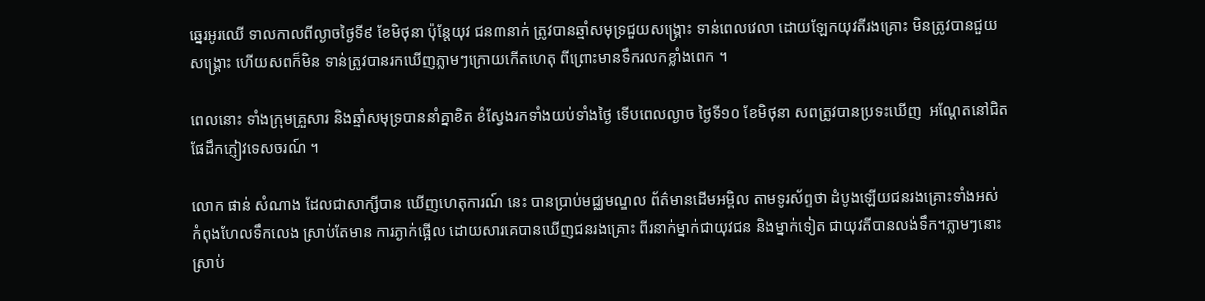ឆ្នេរអូរឈើ ទាលកាលពីល្ងាចថ្ងៃទី៩ ខែមិថុនា ប៉ុន្ដែយុវ ជន៣នាក់ ត្រូវបានឆ្មាំសមុទ្រជួយសង្គ្រោះ ទាន់ពេលវេលា ដោយឡែកយុវតីរងគ្រោះ មិនត្រូវបានជួយសង្គ្រោះ ហើយសពក៏មិន ទាន់ត្រូវបានរកឃើញភ្លាមៗក្រោយកើតហេតុ ពីព្រោះមានទឹករលកខ្លាំងពេក ។

ពេលនោះ ទាំងក្រុមគ្រួសារ និងឆ្មាំសមុទ្របាននាំគ្នាខិត ខំស្វែងរកទាំងយប់ទាំងថ្ងៃ ទើបពេលល្ងាច ថ្ងៃទី១០ ខែមិថុនា សពត្រូវបានប្រទះឃើញ  អណ្ដែតនៅជិតផែដឹកភ្ញៀវទេសចរណ៍ ។

លោក ផាន់ សំណាង ដែលជាសាក្សីបាន ឃើញហេតុការណ៍ នេះ បានប្រាប់មជ្ឈមណ្ឌល ព័ត៌មានដើមអម្ពិល តាមទូរស័ព្ទថា ដំបូងឡើយជនរងគ្រោះទាំងអស់ កំពុងហែលទឹកលេង ស្រាប់តែមាន ការភ្ងាក់ផ្អើល ដោយសារគេបានឃើញជនរងគ្រោះ ពីរនាក់ម្នាក់ជាយុវជន និងម្នាក់ទៀត ជាយុវតីបានលង់ទឹក។ភ្លាមៗនោះ ស្រាប់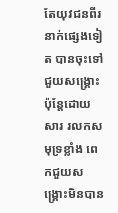តែយុវជនពីរនាក់ផ្សេងទៀត បានចុះទៅជួយសង្គ្រោះ ប៉ុន្តែដោយសារ រលកសមុទ្រខ្លាំង ពេកជួយសង្គ្រោះមិនបាន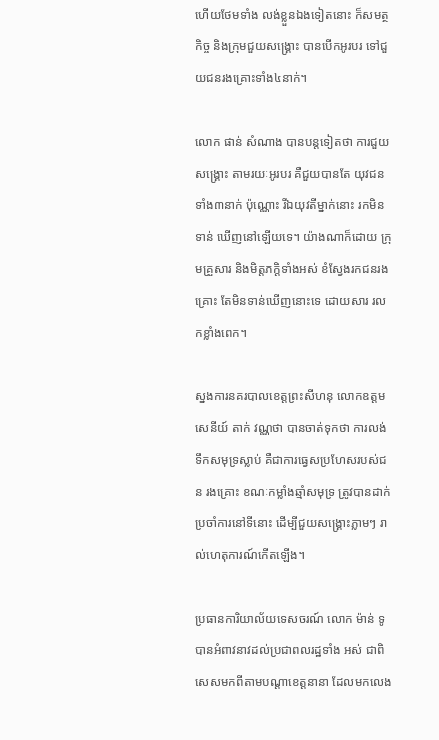ហើយថែមទាំង លង់ខ្លួនឯងទៀតនោះ ក៏សមត្ថកិច្ច និងក្រុមជួយសង្គ្រោះ បានបើកអូរបរ ទៅជួយជនរងគ្រោះទាំង៤នាក់។

លោក ផាន់ សំណាង បានបន្តទៀតថា ការជួយសង្គ្រោះ តាមរយៈអូរបរ គឺជួយបានតែ យុវជនទាំង៣នាក់ ប៉ុណ្ណោះ រីឯយុវតីម្នាក់នោះ រកមិនទាន់ ឃើញនៅឡើយទេ។ យ៉ាងណាក៏ដោយ ក្រុមគ្រួសារ និងមិត្តភក្តិទាំងអស់ ខំស្វែងរកជនរងគ្រោះ តែមិនទាន់ឃើញនោះទេ ដោយសារ រលកខ្លាំងពេក។

ស្នងការនគរបាលខេត្តព្រះសីហនុ លោកឧត្តមសេនីយ៍ តាក់ វណ្ណថា បានចាត់ទុកថា ការលង់ទឹកសមុទ្រស្លាប់ គឺជាការធ្វេសប្រហែសរបស់ជន រងគ្រោះ ខណៈកម្លាំងឆ្មាំសមុទ្រ ត្រូវបានដាក់ ប្រចាំការនៅទីនោះ ដើម្បីជួយសង្គ្រោះភ្លាមៗ រាល់ហេតុការណ៍កើតឡើង។

ប្រធានការិយាល័យទេសចរណ៍ លោក ម៉ាន់ ទូ បានអំពាវនាវដល់ប្រជាពលរដ្ឋទាំង អស់ ជាពិសេសមកពីតាមបណ្ដាខេត្ដនានា ដែលមកលេង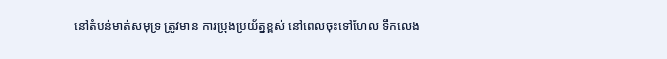នៅតំបន់មាត់សមុទ្រ ត្រូវមាន ការប្រុងប្រយ័ត្នខ្ពស់ នៅពេលចុះទៅហែល ទឹកលេង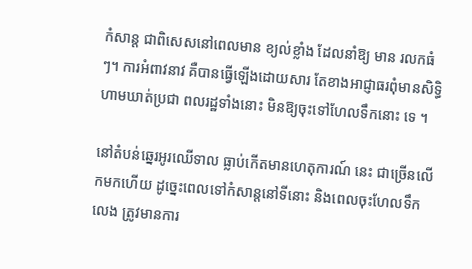កំសាន្ដ ជាពិសេសនៅពេលមាន ខ្យល់ខ្លាំង ដែលនាំឱ្យ មាន រលកធំៗ។ ការអំពាវនាវ គឺបានធ្វើឡើងដោយសារ តែខាងអាជ្ញាធរពុំមានសិទ្ធិហាមឃាត់ប្រជា ពលរដ្ឋទាំងនោះ មិនឱ្យចុះទៅហែលទឹកនោះ ទេ ។

នៅតំបន់ឆ្នេរអូរឈើទាល ធ្លាប់កើតមានហេតុការណ៍ នេះ ជាច្រើនលើកមកហើយ ដូច្នេះពេលទៅកំសាន្តនៅទីនោះ និងពេលចុះហែលទឹកលេង ត្រូវមានការ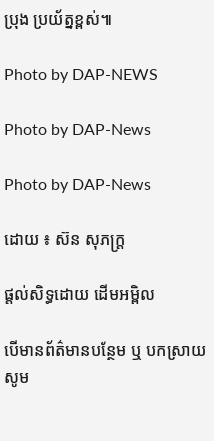ប្រុង ប្រយ័ត្នខ្ពស់៕

Photo by DAP-NEWS

Photo by DAP-News

Photo by DAP-News

ដោយ ៖ ស៊ន សុភក្ដ្រ

ផ្តល់សិទ្ធដោយ ដើមអម្ពិល

បើមានព័ត៌មានបន្ថែម ឬ បកស្រាយសូម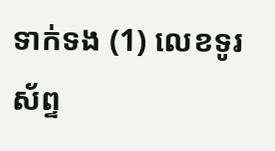ទាក់ទង (1) លេខទូរស័ព្ទ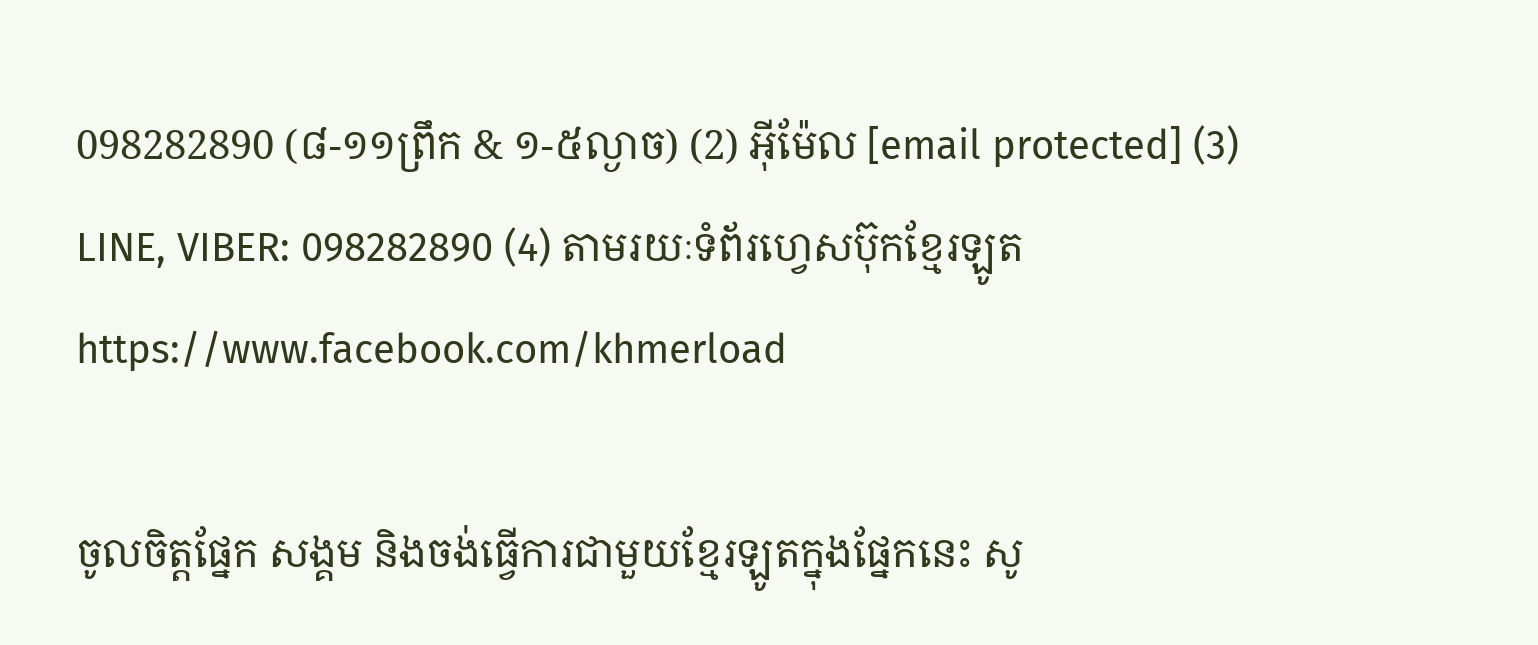098282890 (៨-១១ព្រឹក & ១-៥ល្ងាច) (2) អ៊ីម៉ែល [email protected] (3) LINE, VIBER: 098282890 (4) តាមរយៈទំព័រហ្វេសប៊ុកខ្មែរឡូត https://www.facebook.com/khmerload

ចូលចិត្តផ្នែក សង្គម និងចង់ធ្វើការជាមួយខ្មែរឡូតក្នុងផ្នែកនេះ សូ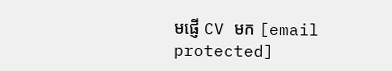មផ្ញើ CV មក [email protected]